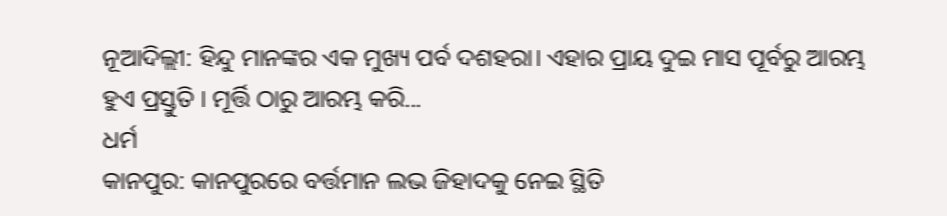ନୂଆଦିଲ୍ଲୀ: ହିନ୍ଦୁ ମାନଙ୍କର ଏକ ମୁଖ୍ୟ ପର୍ବ ଦଶହରା। ଏହାର ପ୍ରାୟ ଦୁଇ ମାସ ପୂର୍ବରୁ ଆରମ୍ଭ ହୁଏ ପ୍ରସ୍ତୁତି । ମୂର୍ତ୍ତି ଠାରୁ ଆରମ୍ଭ କରି...
ଧର୍ମ
କାନପୁର: କାନପୁରରେ ବର୍ତ୍ତମାନ ଲଭ ଜିହାଦକୁ ନେଇ ସ୍ଥିତି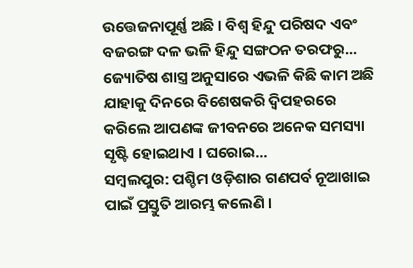ଉତ୍ତେଜନାପୂର୍ଣ୍ଣ ଅଛି । ବିଶ୍ୱ ହିନ୍ଦୁ ପରିଷଦ ଏବଂ ବଜରଙ୍ଗ ଦଳ ଭଳି ହିନ୍ଦୁ ସଙ୍ଗଠନ ତରଫରୁ...
ଜ୍ୟୋତିଷ ଶାସ୍ତ୍ର ଅନୁସାରେ ଏଭଳି କିଛି କାମ ଅଛି ଯାହାକୁ ଦିନରେ ବିଶେଷକରି ଦ୍ୱିପହରରେ କରିଲେ ଆପଣଙ୍କ ଜୀବନରେ ଅନେକ ସମସ୍ୟା ସୃଷ୍ଟି ହୋଇଥାଏ । ଘରୋଇ...
ସମ୍ୱଲପୁର: ପଶ୍ଚିମ ଓଡ଼ିଶାର ଗଣପର୍ବ ନୂଆଖାଇ ପାଇଁ ପ୍ରସ୍ତୁତି ଆରମ୍ଭ କଲେଣି ।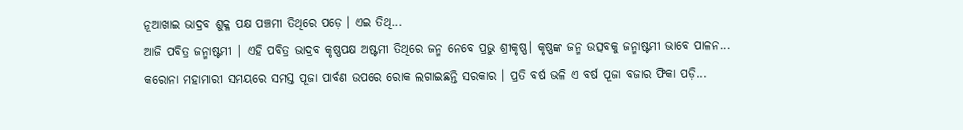ନୂଆଖାଇ ଭାଦ୍ରବ ଶୁକ୍ଳ ପକ୍ଷ ପଞ୍ଚମୀ ତିଥିରେ ପଡ଼େ । ଏଇ ତିଥି...
ଆଜି ପବିତ୍ର ଜନ୍ମାଷ୍ଟମୀ | ଏହି ପବିତ୍ର ଭାଦ୍ରବ କୃଷ୍ଣପକ୍ଷ ଅଷ୍ଟମୀ ତିଥିରେ ଜନ୍ମ ନେବେ ପ୍ରଭୁ ଶ୍ରୀକୃଷ୍ଣ। କୃଷ୍ଣଙ୍କ ଜନ୍ମ ଉତ୍ସବକୁ ଜନ୍ମାଷ୍ଟମୀ ଭାବେ ପାଳନ...
କରୋନା ମହାମାରୀ ସମୟରେ ସମସ୍ତ ପୂଜା ପାର୍ବଣ ଉପରେ ରୋକ ଲଗାଇଛନ୍ତି ସରକାର । ପ୍ରତି ବର୍ଷ ଭଳି ଏ ବର୍ଷ ପୂଜା ବଜାର ଫିକା ପଡ଼ି...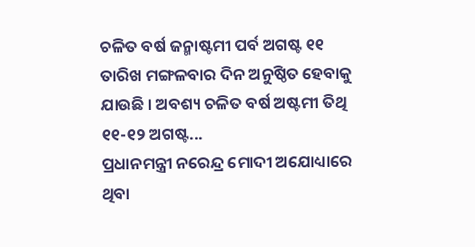ଚଳିତ ବର୍ଷ ଜନ୍ମାଷ୍ଟମୀ ପର୍ବ ଅଗଷ୍ଟ ୧୧ ତାରିଖ ମଙ୍ଗଳବାର ଦିନ ଅନୁଷ୍ଠିତ ହେବାକୁ ଯାଉଛି । ଅବଶ୍ୟ ଚଳିତ ବର୍ଷ ଅଷ୍ଟମୀ ତିଥି ୧୧-୧୨ ଅଗଷ୍ଟ...
ପ୍ରଧାନମନ୍ତ୍ରୀ ନରେନ୍ଦ୍ର ମୋଦୀ ଅଯୋଧ୍ୟାରେ ଥିବା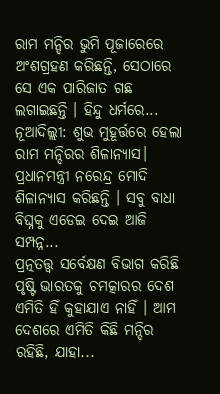ରାମ ମନ୍ଦିର ଭୁମି ପୂଜାରେରେ ଅଂଶଗ୍ରହଣ କରିଛନ୍ତି, ସେଠାରେ ସେ ଏକ ପାରିଜାତ ଗଛ ଲଗାଇଛନ୍ତି । ହିନ୍ଦୁ ଧର୍ମରେ...
ନୂଆଦିଲ୍ଲୀ: ଶୁଭ ମୁହୂର୍ତ୍ତରେ ହେଲା ରାମ ମନ୍ଦିରର ଶିଳାନ୍ୟାସ। ପ୍ରଧାନମନ୍ତ୍ରୀ ନରେନ୍ଦ୍ର ମୋଦି ଶିଳାନ୍ୟାସ କରିଛନ୍ତି । ସବୁ ବାଧା ବିଘ୍ନକୁ ଏଡେଇ ଦେଇ ଆଜି ସମ୍ପନ୍ନ...
ପ୍ରତ୍ନତତ୍ତ୍ୱ ସର୍ବେକ୍ଷଣ ବିଭାଗ କରିଛି ପୃଷ୍ଟି ଭାରତକୁ ଚମତ୍କାରର ଦେଶ ଏମିତି ହିଁ କୁହାଯାଏ ନାହିଁ । ଆମ ଦେଶରେ ଏମିତି କିଛି ମନ୍ଦିର ରହିଛି, ଯାହା...